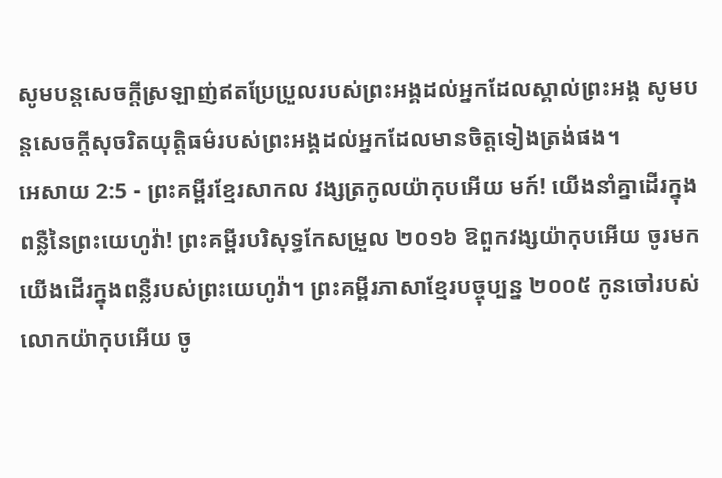សូមបន្តសេចក្ដីស្រឡាញ់ឥតប្រែប្រួលរបស់ព្រះអង្គដល់អ្នកដែលស្គាល់ព្រះអង្គ សូមបន្តសេចក្ដីសុចរិតយុត្តិធម៌របស់ព្រះអង្គដល់អ្នកដែលមានចិត្តទៀងត្រង់ផង។
អេសាយ 2:5 - ព្រះគម្ពីរខ្មែរសាកល វង្សត្រកូលយ៉ាកុបអើយ មក៍! យើងនាំគ្នាដើរក្នុងពន្លឺនៃព្រះយេហូវ៉ា! ព្រះគម្ពីរបរិសុទ្ធកែសម្រួល ២០១៦ ឱពួកវង្សយ៉ាកុបអើយ ចូរមក យើងដើរក្នុងពន្លឺរបស់ព្រះយេហូវ៉ា។ ព្រះគម្ពីរភាសាខ្មែរបច្ចុប្បន្ន ២០០៥ កូនចៅរបស់លោកយ៉ាកុបអើយ ចូ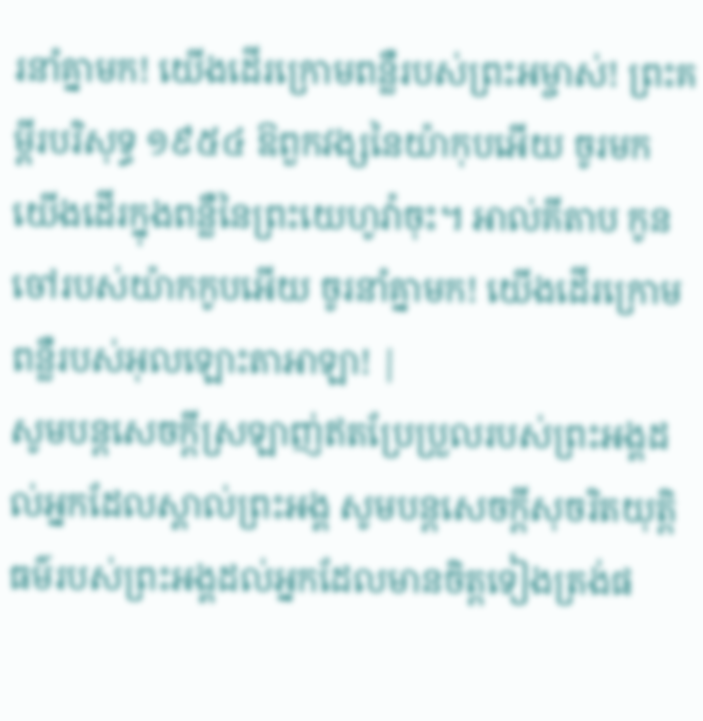រនាំគ្នាមក! យើងដើរក្រោមពន្លឺរបស់ព្រះអម្ចាស់! ព្រះគម្ពីរបរិសុទ្ធ ១៩៥៤ ឱពួកវង្សនៃយ៉ាកុបអើយ ចូរមក យើងដើរក្នុងពន្លឺនៃព្រះយេហូវ៉ាចុះ។ អាល់គីតាប កូនចៅរបស់យ៉ាកកូបអើយ ចូរនាំគ្នាមក! យើងដើរក្រោមពន្លឺរបស់អុលឡោះតាអាឡា! |
សូមបន្តសេចក្ដីស្រឡាញ់ឥតប្រែប្រួលរបស់ព្រះអង្គដល់អ្នកដែលស្គាល់ព្រះអង្គ សូមបន្តសេចក្ដីសុចរិតយុត្តិធម៌របស់ព្រះអង្គដល់អ្នកដែលមានចិត្តទៀងត្រង់ផ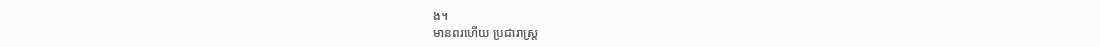ង។
មានពរហើយ ប្រជារាស្ត្រ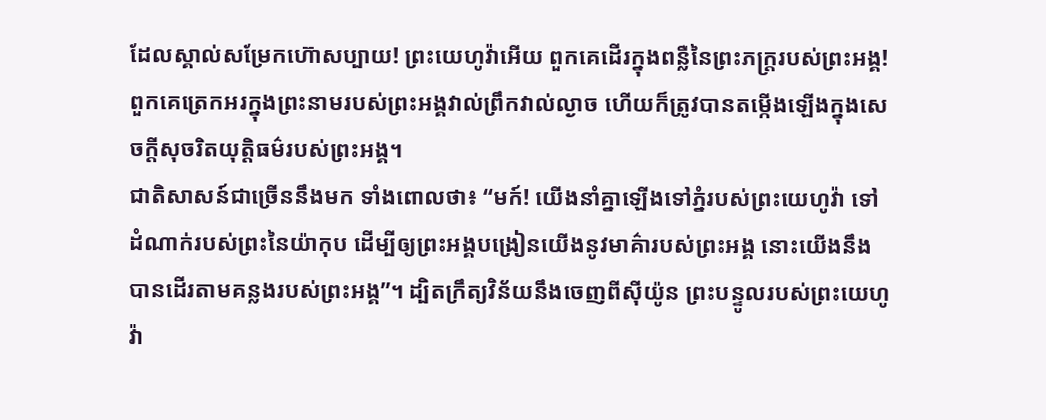ដែលស្គាល់សម្រែកហ៊ោសប្បាយ! ព្រះយេហូវ៉ាអើយ ពួកគេដើរក្នុងពន្លឺនៃព្រះភក្ត្ររបស់ព្រះអង្គ!
ពួកគេត្រេកអរក្នុងព្រះនាមរបស់ព្រះអង្គវាល់ព្រឹកវាល់ល្ងាច ហើយក៏ត្រូវបានតម្កើងឡើងក្នុងសេចក្ដីសុចរិតយុត្តិធម៌របស់ព្រះអង្គ។
ជាតិសាសន៍ជាច្រើននឹងមក ទាំងពោលថា៖ “មក៍! យើងនាំគ្នាឡើងទៅភ្នំរបស់ព្រះយេហូវ៉ា ទៅដំណាក់របស់ព្រះនៃយ៉ាកុប ដើម្បីឲ្យព្រះអង្គបង្រៀនយើងនូវមាគ៌ារបស់ព្រះអង្គ នោះយើងនឹងបានដើរតាមគន្លងរបស់ព្រះអង្គ”។ ដ្បិតក្រឹត្យវិន័យនឹងចេញពីស៊ីយ៉ូន ព្រះបន្ទូលរបស់ព្រះយេហូវ៉ា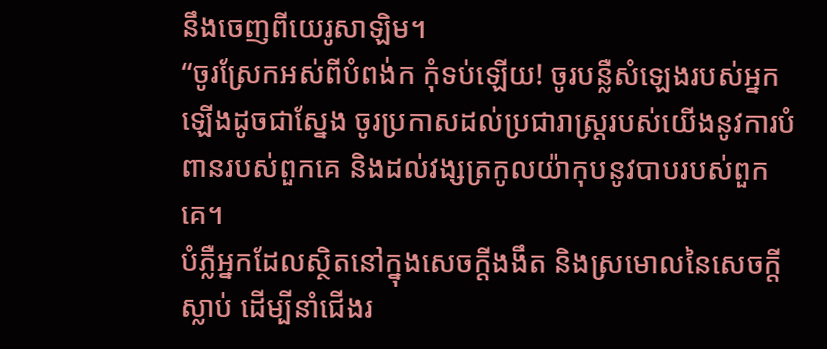នឹងចេញពីយេរូសាឡិម។
“ចូរស្រែកអស់ពីបំពង់ក កុំទប់ឡើយ! ចូរបន្លឺសំឡេងរបស់អ្នកឡើងដូចជាស្នែង ចូរប្រកាសដល់ប្រជារាស្ត្ររបស់យើងនូវការបំពានរបស់ពួកគេ និងដល់វង្សត្រកូលយ៉ាកុបនូវបាបរបស់ពួកគេ។
បំភ្លឺអ្នកដែលស្ថិតនៅក្នុងសេចក្ដីងងឹត និងស្រមោលនៃសេចក្ដីស្លាប់ ដើម្បីនាំជើងរ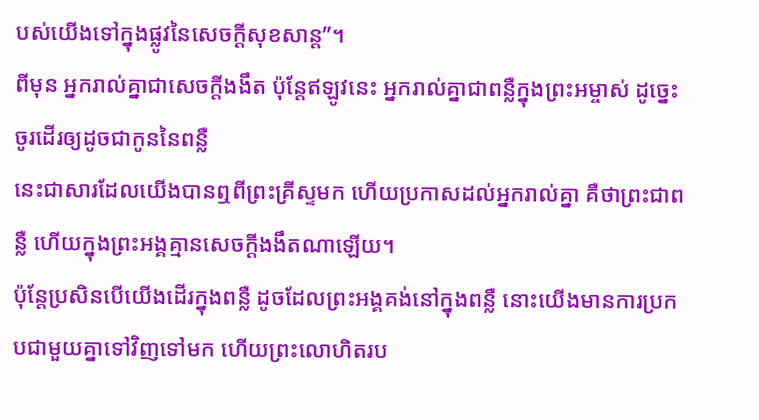បស់យើងទៅក្នុងផ្លូវនៃសេចក្ដីសុខសាន្ត”។
ពីមុន អ្នករាល់គ្នាជាសេចក្ដីងងឹត ប៉ុន្តែឥឡូវនេះ អ្នករាល់គ្នាជាពន្លឺក្នុងព្រះអម្ចាស់ ដូច្នេះ ចូរដើរឲ្យដូចជាកូននៃពន្លឺ
នេះជាសារដែលយើងបានឮពីព្រះគ្រីស្ទមក ហើយប្រកាសដល់អ្នករាល់គ្នា គឺថាព្រះជាពន្លឺ ហើយក្នុងព្រះអង្គគ្មានសេចក្ដីងងឹតណាឡើយ។
ប៉ុន្តែប្រសិនបើយើងដើរក្នុងពន្លឺ ដូចដែលព្រះអង្គគង់នៅក្នុងពន្លឺ នោះយើងមានការប្រកបជាមួយគ្នាទៅវិញទៅមក ហើយព្រះលោហិតរប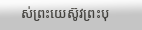ស់ព្រះយេស៊ូវព្រះបុ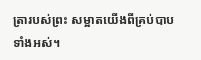ត្រារបស់ព្រះ សម្អាតយើងពីគ្រប់បាបទាំងអស់។